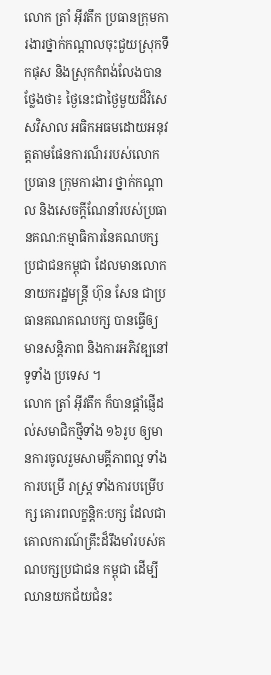លោក ត្រាំ អ៊ីវតឹក ប្រធានក្រុមការងារថ្នាក់កណ្តាលចុះជួយស្រុកទឹកផុស និងស្រុកកំពង់លែងបានថ្លែងថា៖ ថ្ងៃនេះជាថ្ងៃមួយដ៏វិសេសវិសាល អធិកអធមដោយអនុវត្តតាមផែនការណ៏ររបស់លោកប្រធាន ក្រុមការងារ ថ្នាក់កណ្តាល និងសេចក្តីណែនាំរបស់ប្រធានគណ:កម្មាធិការនៃគណបក្សប្រជាជនកម្ពុជា ដែលមានលោក នាយករដ្ឋមន្ត្រី ហ៊ុន សែន ជាប្រធានគណគណបក្ស បានធ្វើឲ្យមានសន្តិភាព និងការអភិវឌ្បនៅទូទាំង ប្រទេស ។
លោក ត្រាំ អ៊ីវតឹក ក៏បានផ្តាំផ្ញើដល់សមាជិកថ្មីទាំង ១៦រូប ឲ្យមានការចូលរួមសាមគ្គីភាពល្អ ទាំងការបម្រើ រាស្រ្ត ទាំងការបម្រើបក្ស គោរពលក្ខន្តិក:បក្ស ដែលជាគោលការណ៍គ្រឹះដ៏រឹងមាំរបស់គណបក្សប្រជាជន កម្ពុជា ដើម្បីឈានយកជ័យជំនះ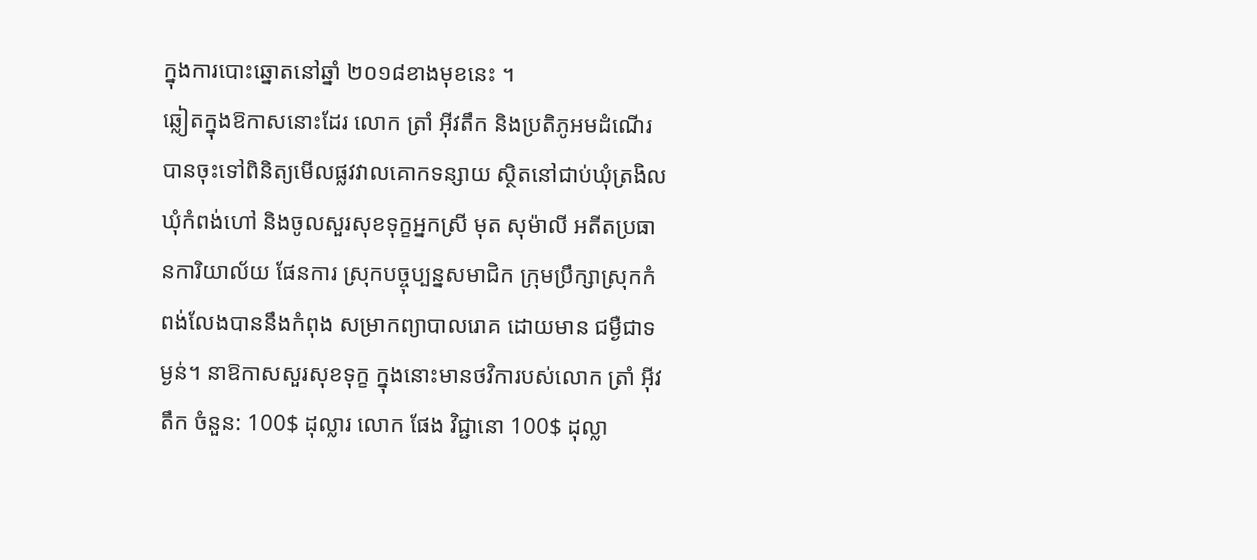ក្នុងការបោះឆ្នោតនៅឆ្នាំ ២០១៨ខាងមុខនេះ ។
ឆ្លៀតក្នុងឱកាសនោះដែរ លោក ត្រាំ អ៊ីវតឹក និងប្រតិភូអមដំណើរបានចុះទៅពិនិត្យមើលផ្លវវាលគោកទន្សាយ ស្ថិតនៅជាប់ឃុំត្រងិល ឃុំកំពង់ហៅ និងចូលសួរសុខទុក្ខអ្នកស្រី មុត សុម៉ាលី អតីតប្រធានការិយាល័យ ផែនការ ស្រុកបច្ចុប្បន្នសមាជិក ក្រុមប្រឹក្សាស្រុកកំពង់លែងបាននឹងកំពុង សម្រាកព្យាបាលរោគ ដោយមាន ជម្ងឺជាទម្ងន់។ នាឱកាសសួរសុខទុក្ខ ក្នុងនោះមានថវិការបស់លោក ត្រាំ អ៊ីវតឹក ចំនួន: 100$ ដុល្លារ លោក ផែង វិជ្ជានោ 100$ ដុល្លា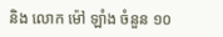និង លោក ម៉ៅ ឡាំង ចំនួន ១០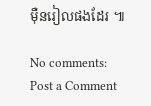ម៉ឺនរៀលផងដែរ ៕

No comments:
Post a Comment